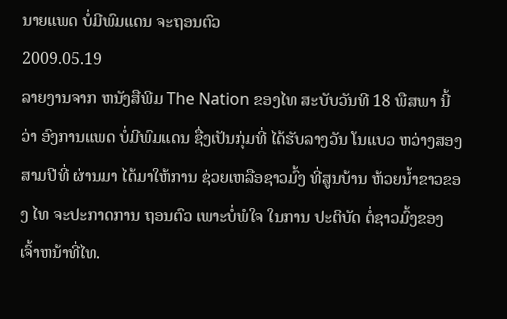ນາຍແພດ ບໍ່ມີພົມແດນ ຈະຖອນຕົວ
2009.05.19
ລາຍງານຈາກ ຫນັງສືພີມ The Nation ຂອງໄທ ສະບັບວັນທີ 18 ພືສພາ ນີ້ວ່າ ອົງການແພດ ບໍ່ມີພົມແດນ ຊື່ງເປັນກຸ່ມທີ່ ໄດ້ຮັບລາງວັນ ໂນແບວ ຫວ່າງສອງ ສາມປີທີ່ ຜ່ານມາ ໄດ້ມາໃຫ້ການ ຊ່ວຍເຫລືອຊາວມົ້ງ ທີ່ສູນບ້ານ ຫ້ວຍນ້ຳຂາວຂອງ ໄທ ຈະປະກາດການ ຖອນຕົວ ເພາະບໍ່ພໍໃຈ ໃນການ ປະຕິບັດ ຕໍ່ຊາວມົ້ງຂອງ ເຈົ້າຫນ້າທີ່ໄທ.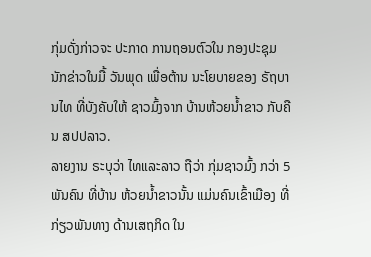ກຸ່ມດັ່ງກ່າວຈະ ປະກາດ ການຖອນຕົວໃນ ກອງປະຊຸມ ນັກຂ່າວໃນມື້ ວັນພຸດ ເພື່ອຕ້ານ ນະໂຍບາຍຂອງ ຣັຖບານໄທ ທີ່ບັງຄັບໃຫ້ ຊາວມົ້ງຈາກ ບ້ານຫ້ວຍນ້ຳຂາວ ກັບຄືນ ສປປລາວ.
ລາຍງານ ຣະບຸວ່າ ໄທແລະລາວ ຖືວ່າ ກຸ່ມຊາວມົ້ງ ກວ່າ 5 ພັນຄົນ ທີ່ບ້ານ ຫ້ວຍນ້ຳຂາວນັ້ນ ແມ່ນຄົນເຂົ້າເມືອງ ທີ່ກ່ຽວພັນທາງ ດ້ານເສຖກິດ ໃນ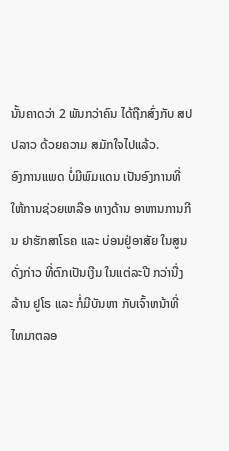ນັ້ນຄາດວ່າ 2 ພັນກວ່າຄົນ ໄດ້ຖືກສົ່ງກັບ ສປປລາວ ດ້ວຍຄວາມ ສມັກໃຈໄປແລ້ວ.
ອົງການແພດ ບໍ່ມີພົມແດນ ເປັນອົງການທີ່ ໃຫ້ການຊ່ວຍເຫລືອ ທາງດ້ານ ອາຫານການກີນ ຢາຮັກສາໂຣຄ ແລະ ບ່ອນຢູ່ອາສັຍ ໃນສູນດັ່ງກ່າວ ທີ່ຕົກເປັນເງີນ ໃນແຕ່ລະປີ ກວ່ານື່ງລ້ານ ຢູໂຣ ແລະ ກໍ່ມີບັນຫາ ກັບເຈົ້າຫນ້າທີ່ ໄທມາຕລອ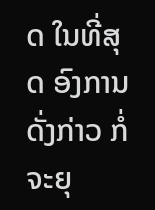ດ ໃນທີ່ສຸດ ອົງການດັ່ງກ່າວ ກໍ່ຈະຍຸ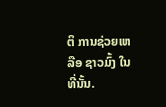ຕິ ການຊ່ວຍເຫລືອ ຊາວມົ້ງ ໃນທີ່ນັ້ນ.